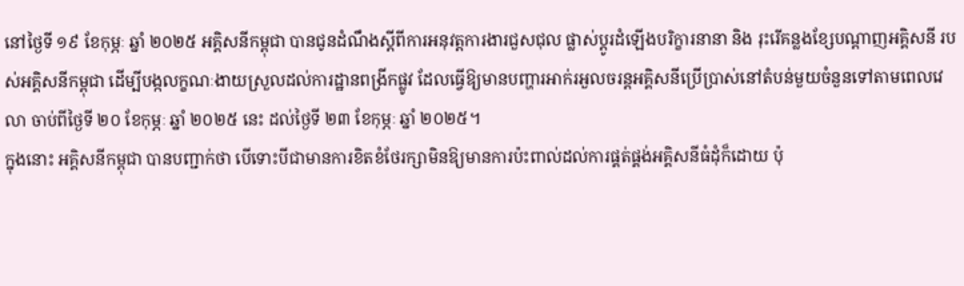នៅថ្ងៃទី ១៩ ខែកុម្ភៈ ឆ្នាំ ២០២៥ អគ្គិសនីកម្ពុជា បានជូនដំណឹងស្ដីពីការអនុវត្តការងារជួសជុល ផ្លាស់ប្ដូរដំឡើងបរិក្ខារនានា និង រុះរើគន្លងខ្សែបណ្ដាញអគ្គិសនី របស់អគ្គិសនីកម្ពុជា ដើម្បីបង្កលក្ខណៈងាយស្រួលដល់ការដ្ឋានពង្រីកផ្លូវ ដែលធ្វើឱ្យមានបញ្ហារអាក់រអួលចរន្តអគ្គិសនីប្រើប្រាស់នៅតំបន់មួយចំនួនទៅតាមពេលវេលា ចាប់ពីថ្ងៃទី ២០ ខែកុម្ភៈ ឆ្នាំ ២០២៥ នេះ ដល់ថ្ងៃទី ២៣ ខែកុម្ភៈ ឆ្នាំ ២០២៥។
ក្នុងនោះ អគ្គិសនីកម្ពុជា បានបញ្ជាក់ថា បើទោះបីជាមានការខិតខំថែរក្សាមិនឱ្យមានការប៉ះពាល់ដល់ការផ្គត់ផ្គង់អគ្គិសនីធំដុំក៏ដោយ ប៉ុ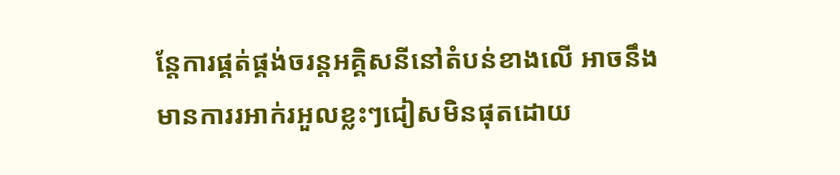ន្តែការផ្គត់ផ្គង់ចរន្តអគ្គិសនីនៅតំបន់ខាងលើ អាចនឹងមានការរអាក់រអួលខ្លះៗជៀសមិនផុតដោយ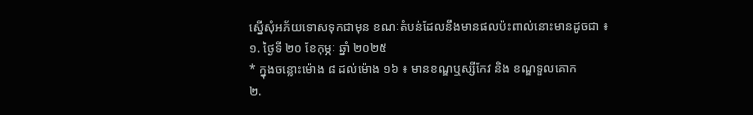ស្នើសុំអភ័យទោសទុកជាមុន ខណៈតំបន់ដែលនឹងមានផលប៉ះពាល់នោះមានដូចជា ៖
១. ថ្ងៃទី ២០ ខែកុម្ភៈ ឆ្នាំ ២០២៥
* ក្នុងចន្លោះម៉ោង ៨ ដល់ម៉ោង ១៦ ៖ មានខណ្ឌឬស្សីកែវ និង ខណ្ឌទួលគោក
២.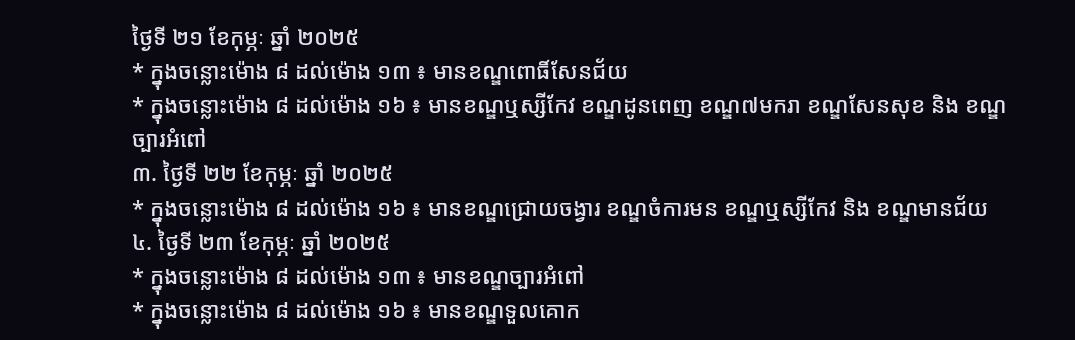ថ្ងៃទី ២១ ខែកុម្ភៈ ឆ្នាំ ២០២៥
* ក្នុងចន្លោះម៉ោង ៨ ដល់ម៉ោង ១៣ ៖ មានខណ្ឌពោធិ៍សែនជ័យ
* ក្នុងចន្លោះម៉ោង ៨ ដល់ម៉ោង ១៦ ៖ មានខណ្ឌឬស្សីកែវ ខណ្ឌដូនពេញ ខណ្ឌ៧មករា ខណ្ឌសែនសុខ និង ខណ្ឌច្បារអំពៅ
៣. ថ្ងៃទី ២២ ខែកុម្ភៈ ឆ្នាំ ២០២៥
* ក្នុងចន្លោះម៉ោង ៨ ដល់ម៉ោង ១៦ ៖ មានខណ្ឌជ្រោយចង្វារ ខណ្ឌចំការមន ខណ្ឌឬស្សីកែវ និង ខណ្ឌមានជ័យ
៤. ថ្ងៃទី ២៣ ខែកុម្ភៈ ឆ្នាំ ២០២៥
* ក្នុងចន្លោះម៉ោង ៨ ដល់ម៉ោង ១៣ ៖ មានខណ្ឌច្បារអំពៅ
* ក្នុងចន្លោះម៉ោង ៨ ដល់ម៉ោង ១៦ ៖ មានខណ្ឌទួលគោក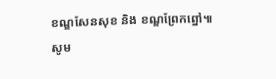ខណ្ឌសែនសុខ និង ខណ្ឌព្រែកព្នៅ៕
សូម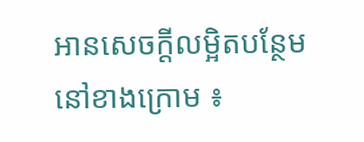អានសេចក្ដីលម្អិតបន្ថែមនៅខាងក្រោម ៖